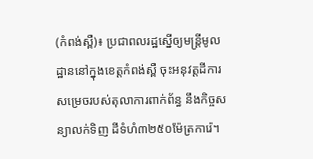(កំពង់ស្ពឺ)៖ ប្រជាពលរដ្ឋស្នើឲ្យមន្រ្តីមូលដ្ឋាននៅក្នុងខេត្តកំពង់ស្ពឺ ចុះអនុវត្តដីការសម្រេចរបស់តុលាការពាក់ព័ន្ធ នឹងកិច្ចសន្យាលក់ទិញ ដីទំហំ៣២៥០ម៉ែត្រការ៉េ។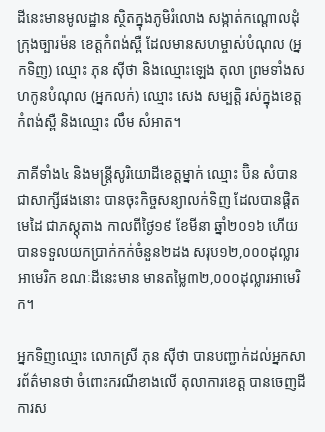ដីនេះមានមូលដ្ឋាន ស្ថិតក្នុងភូមិរំលោង សង្កាត់កណ្តោលដុំ ក្រុងច្បារម៉ន ខេត្តកំពង់ស្ពឺ ដែលមានសហម្ចាស់បំណុល (អ្នកទិញ) ឈ្មោះ ភុន ស៊ីថា និងឈ្មោះឡេង តុលា ព្រមទាំងសហកូនបំណុល (អ្នកលក់) ឈ្មោះ សេង សម្បត្តិ រស់ក្នុងខេត្តកំពង់ស្ពឺ និងឈ្មោះ លឹម សំអាត។

ភាគីទាំង៤ និងមន្រ្តីសូរិយោដីខេត្តម្នាក់ ឈ្មោះ ប៊ិន សំបាន ជាសាក្សីផងនោះ បានចុះកិច្ចសន្យាលក់ទិញ ដែលបានផ្តិតមេដៃ ជាភស្តុតាង កាលពីថ្ងៃ១៩ ខែមីនា ឆ្នាំ២០១៦ ហើយបានទទួលយកប្រាក់កក់ចំនួន២ដង សរុប១២,០០០ដុល្លារអាមេរិក ខណៈដីនេះមាន មានតម្លៃ៣២,០០០ដុល្លារអាមេរិក។

អ្នកទិញឈ្មោះ លោកស្រី ភុន ស៊ីថា បានបញ្ជាក់ដល់អ្នកសារព័ត៌មានថា ចំពោះករណីខាងលើ តុលាការខេត្ត បានចេញដីការស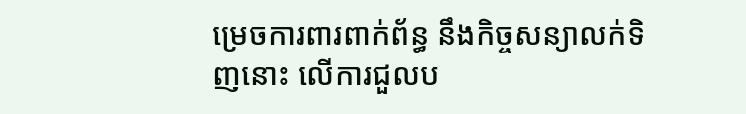ម្រេចការពារពាក់ព័ន្ធ នឹងកិច្ចសន្យាលក់ទិញនោះ លើការជួលប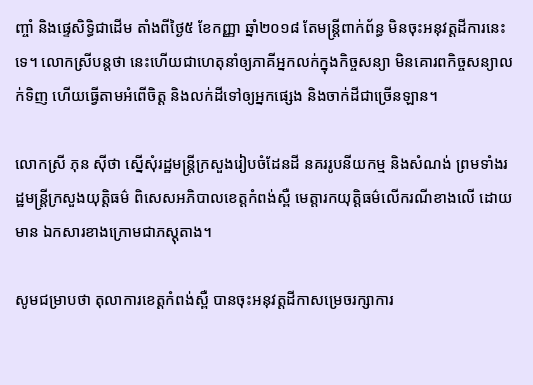ញ្ចាំ និងផ្ទេសិទ្ធិជាដើម តាំងពីថ្ងៃ៥ ខែកញ្ញា ឆ្នាំ២០១៨ តែមន្រ្តីពាក់ព័ន្ធ មិនចុះអនុវត្តដីការនេះទេ។ លោកស្រីបន្តថា នេះហើយជាហេតុនាំឲ្យភាគីអ្នកលក់ក្នុងកិច្ចសន្យា មិនគោរពកិច្ចសន្យាលក់ទិញ ហើយធ្វើតាមអំពើចិត្ត និងលក់ដីទៅឲ្យអ្នកផ្សេង និងចាក់ដីជាច្រើនឡាន។

លោកស្រី ភុន ស៊ីថា ស្នើសុំរដ្ឋមន្រ្តីក្រសួងរៀបចំដែនដី នគររូបនីយកម្ម និងសំណង់ ព្រមទាំងរដ្ឋមន្រ្តីក្រសួងយុត្តិធម៌ ពិសេសអភិបាលខេត្តកំពង់ស្ពឺ មេត្តារកយុត្តិធម៌លើករណីខាងលើ ដោយមាន ឯកសារខាងក្រោមជាភស្តុតាង។

សូមជម្រាបថា តុលាការខេត្តកំពង់ស្ពឺ បានចុះអនុវត្តដីកាសម្រេចរក្សាការ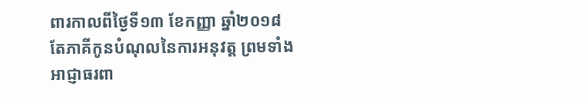ពារកាលពីថ្ងៃទី១៣ ខែកញ្ញា ឆ្នាំ២០១៨ តែភាគីកូនបំណុលនៃការអនុវត្ត ព្រមទាំងអាជ្ញាធរពា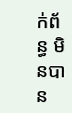ក់ព័ន្ធ មិនបាន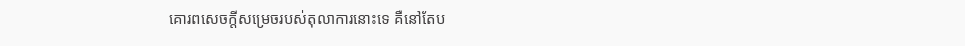គោរពសេចក្តីសម្រេចរបស់តុលាការនោះទេ គឺនៅតែប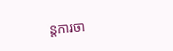ន្តការចា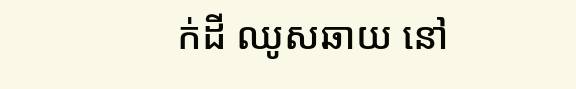ក់ដី ឈូសឆាយ នៅ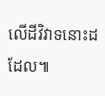លើដីវិវាទនោះដដែល៕